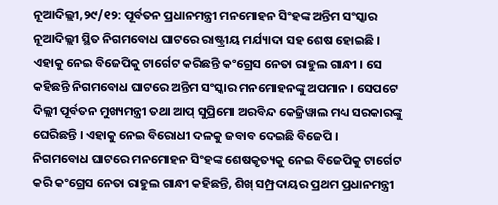ନୂଆଦିଲ୍ଲୀ,୨୯/୧୨: ପୂର୍ବତନ ପ୍ରଧାନମନ୍ତ୍ରୀ ମନମୋହନ ସିଂହଙ୍କ ଅନ୍ତିମ ସଂସ୍କାର ନୂଆଦିଲ୍ଲୀ ସ୍ଥିତ ନିଗମବୋଧ ଘାଟରେ ରାଷ୍ଟ୍ରୀୟ ମର୍ଯ୍ୟାଦା ସହ ଶେଷ ହୋଇଛି । ଏହାକୁ ନେଇ ବିଜେପିକୁ ଟାର୍ଗେଟ କରିଛନ୍ତି କଂଗ୍ରେସ ନେତା ରାହୁଲ ଗାନ୍ଧୀ । ସେ କହିଛନ୍ତି ନିଗମବୋଧ ଘାଟରେ ଅନ୍ତିମ ସଂସ୍କାର ମନମୋହନଙ୍କୁ ଅପମାନ । ସେପଟେ ଦିଲ୍ଲୀ ପୂର୍ବତନ ମୁଖ୍ୟମନ୍ତ୍ରୀ ତଥା ଆପ୍ ସୁପ୍ରିମୋ ଅରବିନ୍ଦ କେଜ୍ରିୱାଲ ମଧ୍ୟ ସରକାରଙ୍କୁ ଘେରିଛନ୍ତି । ଏହାକୁ ନେଇ ବିରୋଧୀ ଦଳକୁ ଜବାବ ଦେଇଛି ବିଜେପି ।
ନିଗମବୋଧ ଘାଟରେ ମନମୋହନ ସିଂହଙ୍କ ଶେଷକୃତ୍ୟକୁ ନେଇ ବିଜେପିକୁ ଟାର୍ଗେଟ କରି କଂଗ୍ରେସ ନେତା ରାହୁଲ ଗାନ୍ଧୀ କହିଛନ୍ତି, ଶିଖ୍ ସମ୍ପ୍ରଦାୟର ପ୍ରଥମ ପ୍ରଧାନମନ୍ତ୍ରୀ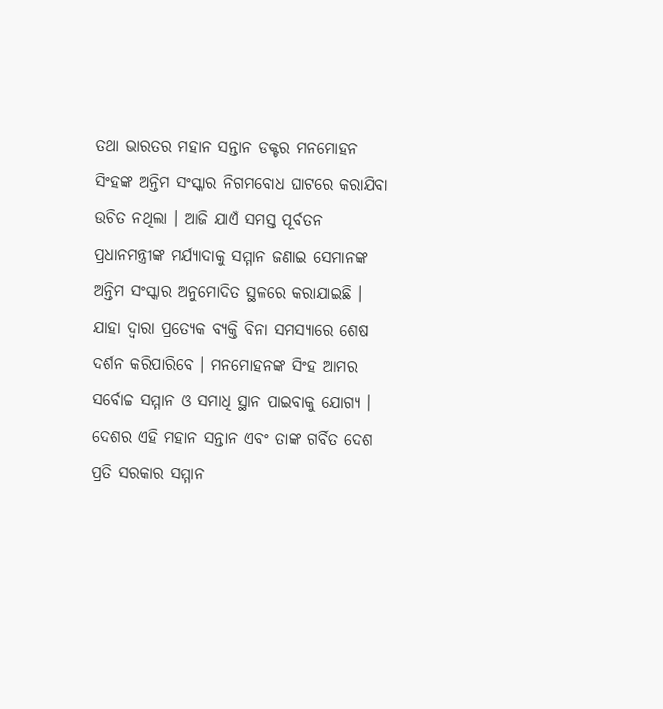ତଥା ଭାରତର ମହାନ ସନ୍ତାନ ଡକ୍ଟର ମନମୋହନ ସିଂହଙ୍କ ଅନ୍ତିମ ସଂସ୍କାର ନିଗମବୋଧ ଘାଟରେ କରାଯିବା ଉଚିତ ନଥିଲା । ଆଜି ଯାଏଁ ସମସ୍ତ ପୂର୍ବତନ ପ୍ରଧାନମନ୍ତ୍ରୀଙ୍କ ମର୍ଯ୍ୟାଦାକୁ ସମ୍ମାନ ଜଣାଇ ସେମାନଙ୍କ ଅନ୍ତିମ ସଂସ୍କାର ଅନୁମୋଦିତ ସ୍ଥଳରେ କରାଯାଇଛି । ଯାହା ଦ୍ବାରା ପ୍ରତ୍ୟେକ ବ୍ୟକ୍ତି ବିନା ସମସ୍ୟାରେ ଶେଷ ଦର୍ଶନ କରିପାରିବେ । ମନମୋହନଙ୍କ ସିଂହ ଆମର ସର୍ବୋଚ୍ଚ ସମ୍ମାନ ଓ ସମାଧି ସ୍ଥାନ ପାଇବାକୁ ଯୋଗ୍ୟ । ଦେଶର ଏହି ମହାନ ସନ୍ତାନ ଏବଂ ତାଙ୍କ ଗର୍ବିତ ଦେଶ ପ୍ରତି ସରକାର ସମ୍ମାନ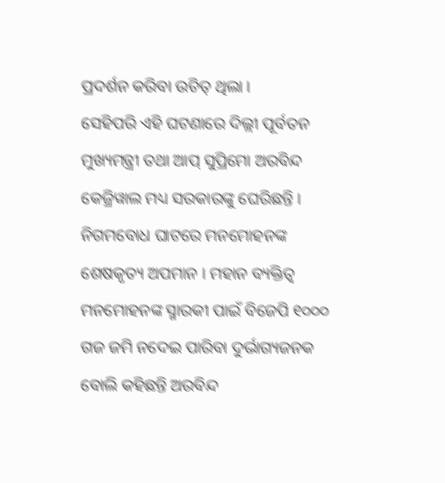ପ୍ରଦର୍ଶନ କରିବା ଉଚିତ୍ ଥିଲା ।
ସେହିପରି ଏହି ଘଟଣାରେ ଦିଲ୍ଲୀ ପୂର୍ବତନ ମୁଖ୍ୟମନ୍ତ୍ରୀ ତଥା ଆପ୍ ସୁପ୍ରିମୋ ଅରବିନ୍ଦ କେଜ୍ରିୱାଲ ମଧ୍ୟ ସରକାରଙ୍କୁ ଘେରିଛନ୍ତି । ନିଗମବୋଧ ଘାଟରେ ମନମୋହନଙ୍କ ଶେଷକୃତ୍ୟ ଅପମାନ । ମହାନ ବ୍ୟକ୍ତିତ୍ବ ମନମୋହନଙ୍କ ସ୍ମାରକୀ ପାଇଁ ବିଜେପି ୧୦୦୦ ଗଜ ଜମି ନଦେଇ ପାରିବା ଦୁର୍ଭାଗ୍ୟଜନକ ବୋଲି କହିଛନ୍ତି ଅରବିନ୍ଦ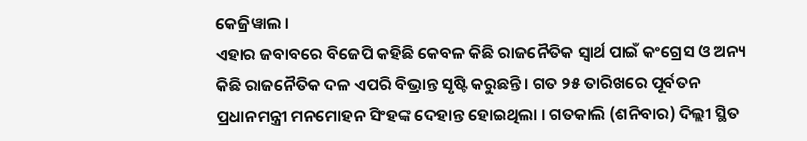କେଜ୍ରିୱାଲ ।
ଏହାର ଜବାବରେ ବିଜେପି କହିଛି କେବଳ କିଛି ରାଜନୈତିକ ସ୍ବାର୍ଥ ପାଇଁ କଂଗ୍ରେସ ଓ ଅନ୍ୟ କିଛି ରାଜନୈତିକ ଦଳ ଏପରି ବିଭ୍ରାନ୍ତ ସୃଷ୍ଟି କରୁଛନ୍ତି । ଗତ ୨୫ ତାରିଖରେ ପୂର୍ବତନ ପ୍ରଧାନମନ୍ତ୍ରୀ ମନମୋହନ ସିଂହଙ୍କ ଦେହାନ୍ତ ହୋଇଥିଲା । ଗତକାଲି (ଶନିବାର) ଦିଲ୍ଲୀ ସ୍ଥିତ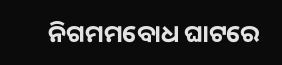ନିଗମମବୋଧ ଘାଟରେ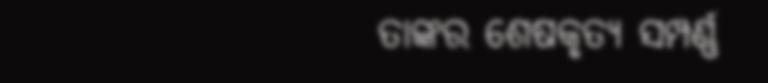ତାଙ୍କର ଶେଷକୃତ୍ୟ ସମ୍ପର୍ଣ୍ଣ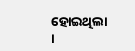ହୋଇଥିଲା ।